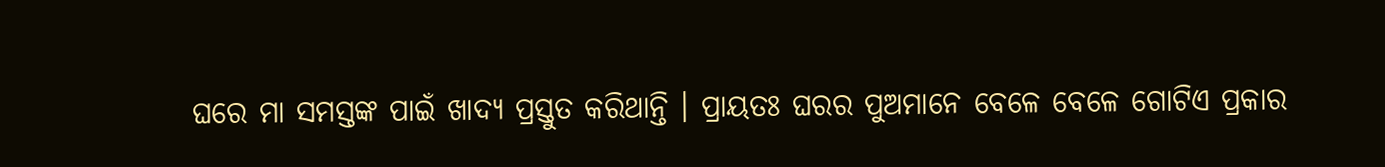ଘରେ ମା ସମସ୍ତଙ୍କ ପାଇଁ ଖାଦ୍ୟ ପ୍ରସ୍ତୁତ କରିଥାନ୍ତି । ପ୍ରାୟତଃ ଘରର ପୁଅମାନେ ବେଳେ ବେଳେ ଗୋଟିଏ ପ୍ରକାର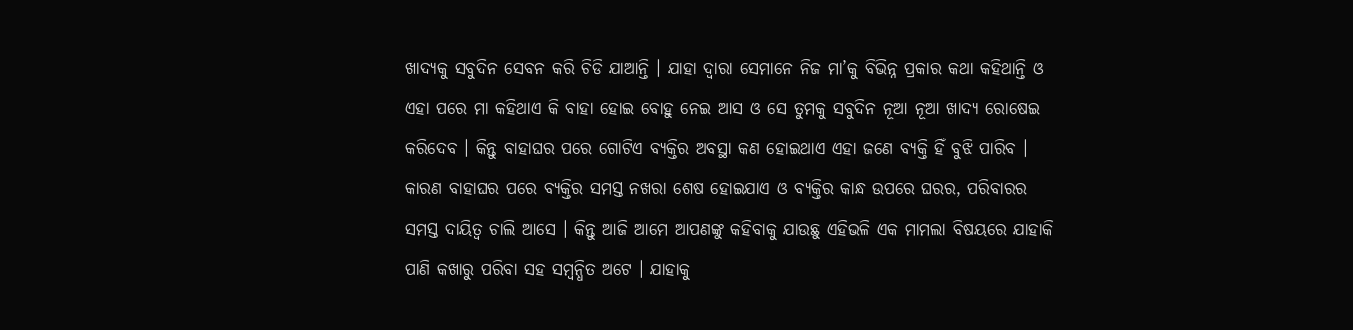ଖାଦ୍ୟକୁ ସବୁଦିନ ସେବନ କରି ଚିଡି ଯାଆନ୍ତି । ଯାହା ଦ୍ଵାରା ସେମାନେ ନିଜ ମା’କୁ ବିଭିନ୍ନ ପ୍ରକାର କଥା କହିଥାନ୍ତି ଓ ଏହା ପରେ ମା କହିଥାଏ କି ବାହା ହୋଇ ବୋହୁ ନେଇ ଆସ ଓ ସେ ତୁମକୁ ସବୁଦିନ ନୂଆ ନୂଆ ଖାଦ୍ୟ ରୋଷେଇ କରିଦେବ । କିନ୍ତୁ ବାହାଘର ପରେ ଗୋଟିଏ ବ୍ୟକ୍ତିର ଅବସ୍ଥା କଣ ହୋଇଥାଏ ଏହା ଜଣେ ବ୍ୟକ୍ତି ହିଁ ବୁଝି ପାରିବ ।
କାରଣ ବାହାଘର ପରେ ବ୍ୟକ୍ତିର ସମସ୍ତ ନଖରା ଶେଷ ହୋଇଯାଏ ଓ ବ୍ୟକ୍ତିର କାନ୍ଧ ଉପରେ ଘରର, ପରିବାରର ସମସ୍ତ ଦାୟିତ୍ଵ ଚାଲି ଆସେ । କିନ୍ତୁ ଆଜି ଆମେ ଆପଣଙ୍କୁ କହିବାକୁ ଯାଉଛୁ ଏହିଭଳି ଏକ ମାମଲା ବିଷୟରେ ଯାହାକି ପାଣି କଖାରୁ ପରିବା ସହ ସମ୍ବନ୍ଧିତ ଅଟେ । ଯାହାକୁ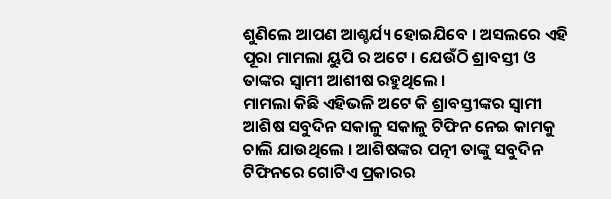ଶୁଣିଲେ ଆପଣ ଆଶ୍ଚର୍ଯ୍ୟ ହୋଇଯିବେ । ଅସଲରେ ଏହି ପୂରା ମାମଲା ୟୁପି ର ଅଟେ । ଯେଉଁଠି ଶ୍ରାବସ୍ତୀ ଓ ତାଙ୍କର ସ୍ଵାମୀ ଆଶୀଷ ରହୁଥିଲେ ।
ମାମଲା କିଛି ଏହିଭଳି ଅଟେ କି ଶ୍ରାବସ୍ତୀଙ୍କର ସ୍ଵାମୀ ଆଶିଷ ସବୁଦିନ ସକାଳୁ ସକାଳୁ ଟିଫିନ ନେଇ କାମକୁ ଚାଲି ଯାଉଥିଲେ । ଆଶିଷଙ୍କର ପତ୍ନୀ ତାଙ୍କୁ ସବୁଦିନ ଟିଫିନରେ ଗୋଟିଏ ପ୍ରକାରର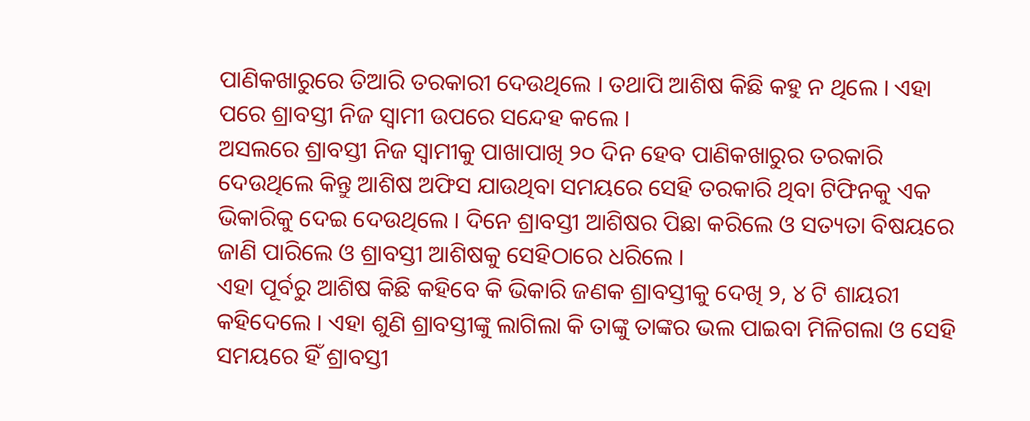ପାଣିକଖାରୁରେ ତିଆରି ତରକାରୀ ଦେଉଥିଲେ । ତଥାପି ଆଶିଷ କିଛି କହୁ ନ ଥିଲେ । ଏହା ପରେ ଶ୍ରାବସ୍ତୀ ନିଜ ସ୍ଵାମୀ ଉପରେ ସନ୍ଦେହ କଲେ ।
ଅସଲରେ ଶ୍ରାବସ୍ତୀ ନିଜ ସ୍ଵାମୀକୁ ପାଖାପାଖି ୨୦ ଦିନ ହେବ ପାଣିକଖାରୁର ତରକାରି ଦେଉଥିଲେ କିନ୍ତୁ ଆଶିଷ ଅଫିସ ଯାଉଥିବା ସମୟରେ ସେହି ତରକାରି ଥିବା ଟିଫିନକୁ ଏକ ଭିକାରିକୁ ଦେଇ ଦେଉଥିଲେ । ଦିନେ ଶ୍ରାବସ୍ତୀ ଆଶିଷର ପିଛା କରିଲେ ଓ ସତ୍ୟତା ବିଷୟରେ ଜାଣି ପାରିଲେ ଓ ଶ୍ରାବସ୍ତୀ ଆଶିଷକୁ ସେହିଠାରେ ଧରିଲେ ।
ଏହା ପୂର୍ବରୁ ଆଶିଷ କିଛି କହିବେ କି ଭିକାରି ଜଣକ ଶ୍ରାବସ୍ତୀକୁ ଦେଖି ୨, ୪ ଟି ଶାୟରୀ କହିଦେଲେ । ଏହା ଶୁଣି ଶ୍ରାବସ୍ତୀଙ୍କୁ ଲାଗିଲା କି ତାଙ୍କୁ ତାଙ୍କର ଭଲ ପାଇବା ମିଳିଗଲା ଓ ସେହି ସମୟରେ ହିଁ ଶ୍ରାବସ୍ତୀ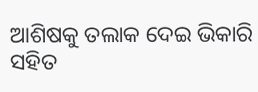ଆଶିଷକୁ ତଲାକ ଦେଇ ଭିକାରି ସହିତ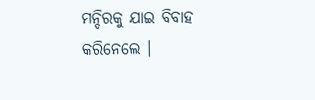ମନ୍ଦିରକୁ ଯାଇ ବିବାହ କରିନେଲେ ।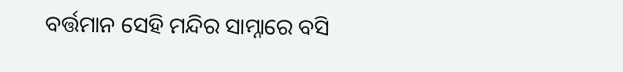ବର୍ତ୍ତମାନ ସେହି ମନ୍ଦିର ସାମ୍ନାରେ ବସି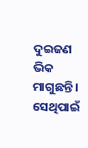ଦୁଇଜଣ ଭିକ ମାଗୁଛନ୍ତି । ସେଥିପାଇଁ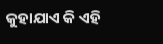କୁହାଯାଏ କି ଏହି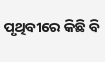ପୃଥିବୀରେ କିଛି ବି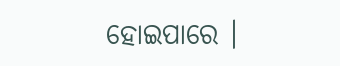ହୋଇପାରେ ।